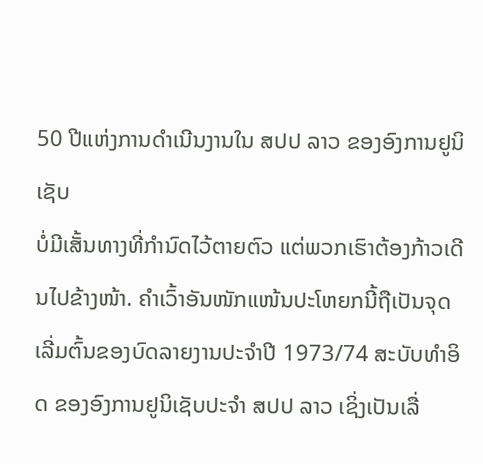50 ປີແຫ່ງການດໍາເນີນງານໃນ ສປປ ລາວ ຂອງອົງການຢູນິເຊັບ
ບໍ່ມີເສັ້ນທາງທີ່ກຳນົດໄວ້ຕາຍຕົວ ແຕ່ພວກເຮົາຕ້ອງກ້າວເດີນໄປຂ້າງໜ້າ. ຄໍາເວົ້າອັນໜັກແໜ້ນປະໂຫຍກນີ້ຖືເປັນຈຸດເລີ່ມຕົ້ນຂອງບົດລາຍງານປະຈໍາປີ 1973/74 ສະບັບທໍາອິດ ຂອງອົງການຢູນິເຊັບປະຈໍາ ສປປ ລາວ ເຊິ່ງເປັນເລື່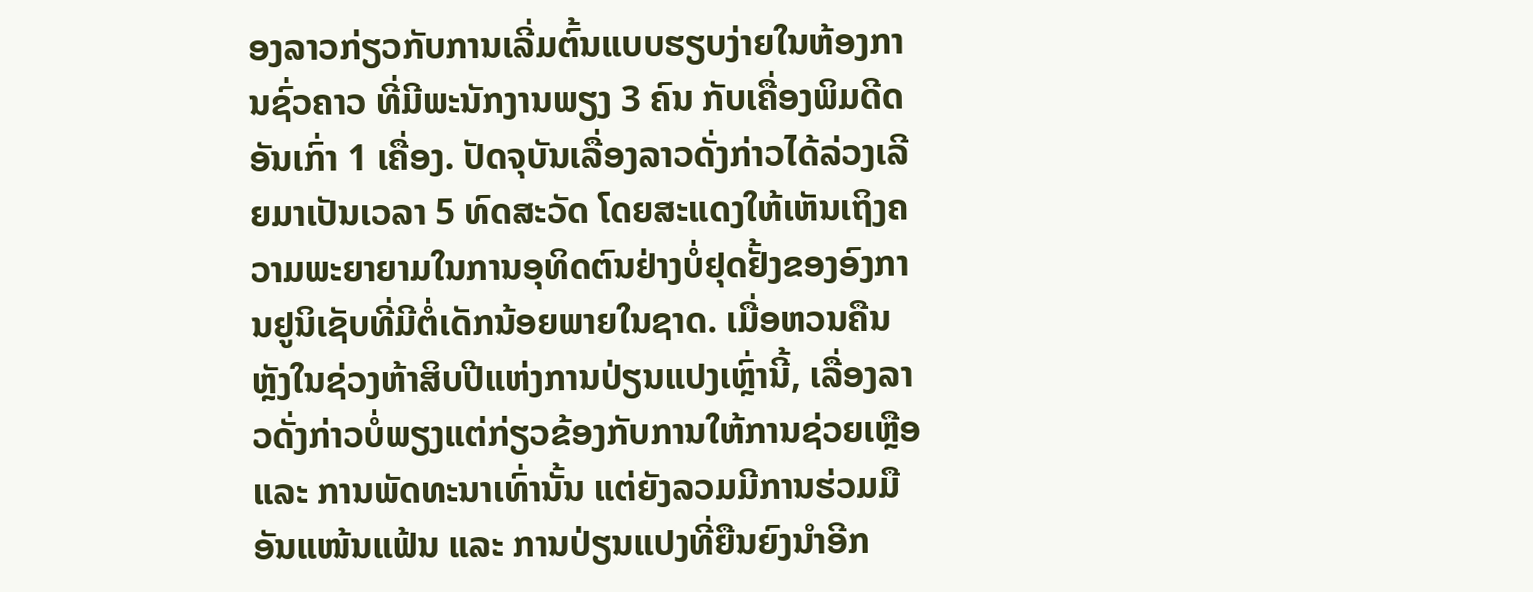ອງລາວກ່ຽວກັບການເລີ່ມຕົ້ນແບບຮຽບງ່າຍໃນຫ້ອງການຊົ່ວຄາວ ທີ່ມີພະນັກງານພຽງ 3 ຄົນ ກັບເຄື່ອງພິມດີດອັນເກົ່າ 1 ເຄື່ອງ. ປັດຈຸບັນເລື່ອງລາວດັ່ງກ່າວໄດ້ລ່ວງເລີຍມາເປັນເວລາ 5 ທົດສະວັດ ໂດຍສະແດງໃຫ້ເຫັນເຖິງຄວາມພະຍາຍາມໃນການອຸທິດຕົນຢ່າງບໍ່ຢຸດຢັ້ງຂອງອົງການຢູນິເຊັບທີ່ມີຕໍ່ເດັກນ້ອຍພາຍໃນຊາດ. ເມື່ອຫວນຄືນຫຼັງໃນຊ່ວງຫ້າສິບປີແຫ່ງການປ່ຽນແປງເຫຼົ່ານີ້, ເລື່ອງລາວດັ່ງກ່າວບໍ່ພຽງແຕ່ກ່ຽວຂ້ອງກັບການໃຫ້ການຊ່ວຍເຫຼືອ ແລະ ການພັດທະນາເທົ່ານັ້ນ ແຕ່ຍັງລວມມີການຮ່ວມມືອັນແໜ້ນແຟ້ນ ແລະ ການປ່ຽນແປງທີ່ຍືນຍົງນໍາອີກ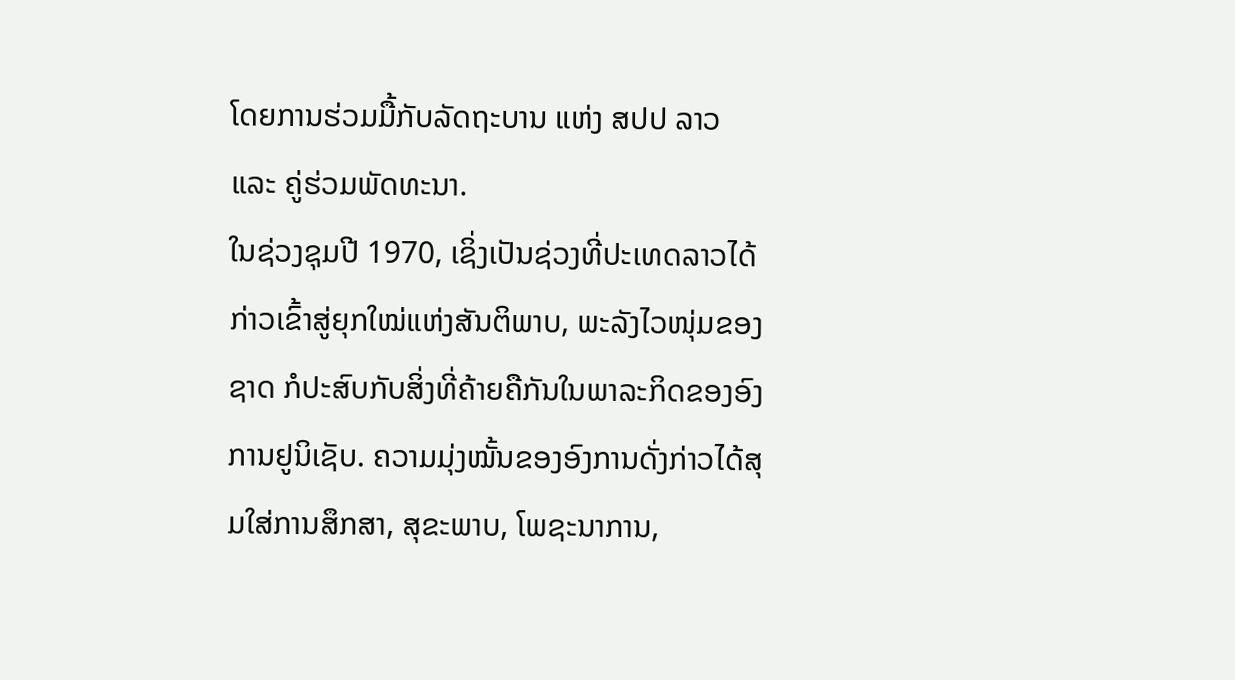ໂດຍການຮ່ວມມື້ກັບລັດຖະບານ ແຫ່ງ ສປປ ລາວ ແລະ ຄູ່ຮ່ວມພັດທະນາ.
ໃນຊ່ວງຊຸມປີ 1970, ເຊິ່ງເປັນຊ່ວງທີ່ປະເທດລາວໄດ້ກ່າວເຂົ້າສູ່ຍຸກໃໝ່ແຫ່ງສັນຕິພາບ, ພະລັງໄວໜຸ່ມຂອງຊາດ ກໍປະສົບກັບສິ່ງທີ່ຄ້າຍຄືກັນໃນພາລະກິດຂອງອົງການຢູນິເຊັບ. ຄວາມມຸ່ງໝັ້ນຂອງອົງການດັ່ງກ່າວໄດ້ສຸມໃສ່ການສຶກສາ, ສຸຂະພາບ, ໂພຊະນາການ,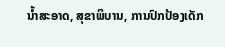ນໍ້າສະອາດ, ສຸຂາພິບານ, ການປົກປ້ອງເດັກ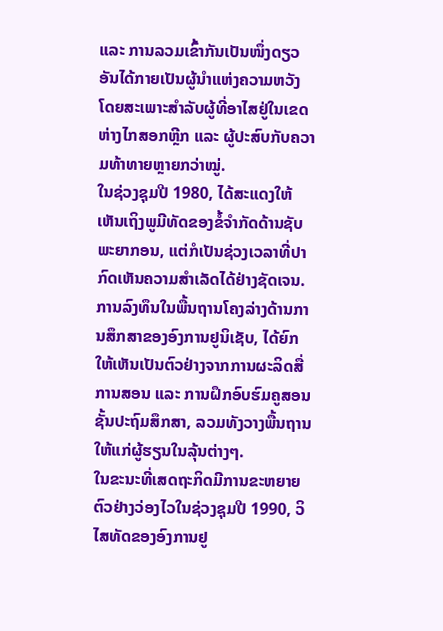ແລະ ການລວມເຂົ້າກັນເປັນໜຶ່ງດຽວ ອັນໄດ້ກາຍເປັນຜູ້ນໍາແຫ່ງຄວາມຫວັງ ໂດຍສະເພາະສໍາລັບຜູ້ທີ່ອາໄສຢູ່ໃນເຂດຫ່າງໄກສອກຫຼີກ ແລະ ຜູ້ປະສົບກັບຄວາມທ້າທາຍຫຼາຍກວ່າໝູ່.
ໃນຊ່ວງຊຸມປີ 1980, ໄດ້ສະແດງໃຫ້ເຫັນເຖິງພູມີທັດຂອງຂໍ້ຈໍາກັດດ້ານຊັບພະຍາກອນ, ແຕ່ກໍເປັນຊ່ວງເວລາທີ່ປາກົດເຫັນຄວາມສໍາເລັດໄດ້ຢ່າງຊັດເຈນ. ການລົງທຶນໃນພື້ນຖານໂຄງລ່າງດ້ານການສຶກສາຂອງອົງການຢູນິເຊັບ, ໄດ້ຍົກໃຫ້ເຫັນເປັນຕົວຢ່າງຈາກການຜະລິດສື່ການສອນ ແລະ ການຝຶກອົບຮົມຄູສອນຊັ້ນປະຖົມສຶກສາ, ລວມທັງວາງພື້ນຖານໃຫ້ແກ່ຜູ້ຮຽນໃນລຸ້ນຕ່າງໆ.
ໃນຂະນະທີ່ເສດຖະກິດມີການຂະຫຍາຍຕົວຢ່າງວ່ອງໄວໃນຊ່ວງຊຸມປີ 1990, ວິໄສທັດຂອງອົງການຢູ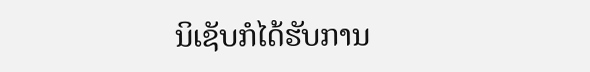ນິເຊັບກໍໄດ້ຮັບການ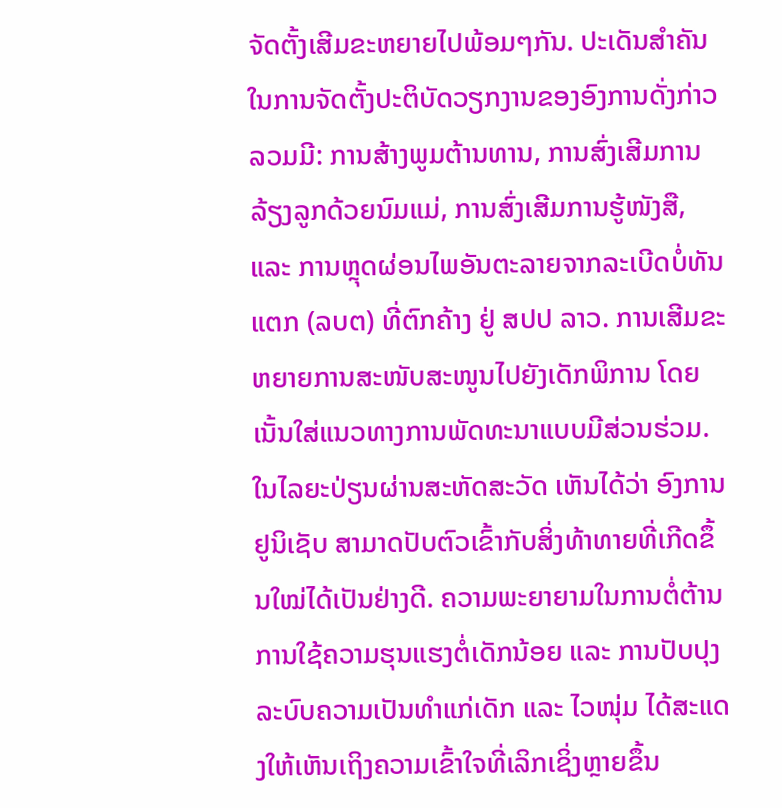ຈັດຕັ້ງເສີມຂະຫຍາຍໄປພ້ອມໆກັນ. ປະເດັນສໍາຄັນໃນການຈັດຕັ້ງປະຕິບັດວຽກງານຂອງອົງການດັ່ງກ່າວ ລວມມີ: ການສ້າງພູມຕ້ານທານ, ການສົ່ງເສີມການລ້ຽງລູກດ້ວຍນົມແມ່, ການສົ່ງເສີມການຮູ້ໜັງສື, ແລະ ການຫຼຸດຜ່ອນໄພອັນຕະລາຍຈາກລະເບີດບໍ່ທັນແຕກ (ລບຕ) ທີ່ຕົກຄ້າງ ຢູ່ ສປປ ລາວ. ການເສີມຂະຫຍາຍການສະໜັບສະໜູນໄປຍັງເດັກພິການ ໂດຍເນັ້ນໃສ່ແນວທາງການພັດທະນາແບບມີສ່ວນຮ່ວມ.
ໃນໄລຍະປ່ຽນຜ່ານສະຫັດສະວັດ ເຫັນໄດ້ວ່າ ອົງການຢູນິເຊັບ ສາມາດປັບຕົວເຂົ້າກັບສິ່ງທ້າທາຍທີ່ເກີດຂຶ້ນໃໝ່ໄດ້ເປັນຢ່າງດີ. ຄວາມພະຍາຍາມໃນການຕໍ່ຕ້ານການໃຊ້ຄວາມຮຸນແຮງຕໍ່ເດັກນ້ອຍ ແລະ ການປັບປຸງລະບົບຄວາມເປັນທໍາແກ່ເດັກ ແລະ ໄວໜຸ່ມ ໄດ້ສະແດງໃຫ້ເຫັນເຖິງຄວາມເຂົ້າໃຈທີ່ເລິກເຊິ່ງຫຼາຍຂຶ້ນ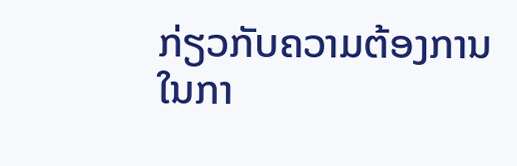ກ່ຽວກັບຄວາມຕ້ອງການໃນກາ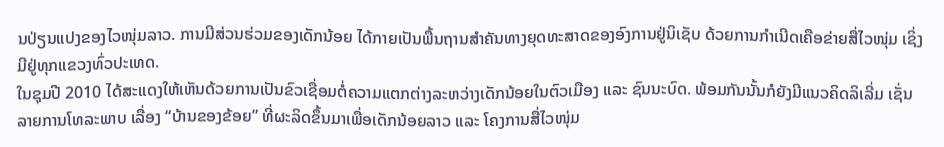ນປ່ຽນແປງຂອງໄວໜຸ່ມລາວ. ການມີສ່ວນຮ່ວມຂອງເດັກນ້ອຍ ໄດ້ກາຍເປັນພື້ນຖານສໍາຄັນທາງຍຸດທະສາດຂອງອົງການຢູ່ນິເຊັບ ດ້ວຍການກໍາເນີດເຄືອຂ່າຍສື່ໄວໜຸ່ມ ເຊິ່ງມີຢູ່ທຸກແຂວງທົ່ວປະເທດ.
ໃນຊຸມປີ 2010 ໄດ້ສະແດງໃຫ້ເຫັນດ້ວຍການເປັນຂົວເຊື່ອມຕໍ່ຄວາມແຕກຕ່າງລະຫວ່າງເດັກນ້ອຍໃນຕົວເມືອງ ແລະ ຊົນນະບົດ. ພ້ອມກັນນັ້ນກໍຍັງມີແນວຄິດລິເລີ່ມ ເຊັ່ນ ລາຍການໂທລະພາບ ເລື່ອງ “ບ້ານຂອງຂ້ອຍ” ທີ່ຜະລິດຂຶ້ນມາເພື່ອເດັກນ້ອຍລາວ ແລະ ໂຄງການສື່ໄວໜຸ່ມ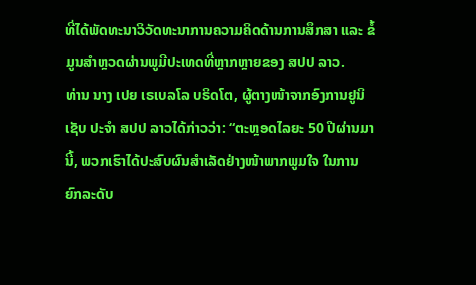ທີ່ໄດ້ພັດທະນາວິວັດທະນາການຄວາມຄິດດ້ານການສຶກສາ ແລະ ຂໍ້ມູນສໍາຫຼວດຜ່ານພູມີປະເທດທີ່ຫຼາກຫຼາຍຂອງ ສປປ ລາວ.
ທ່ານ ນາງ ເປຍ ເຣເບລໂລ ບຣິດໂຕ, ຜູ້ຕາງໜ້າຈາກອົງການຢູນິເຊັບ ປະຈຳ ສປປ ລາວໄດ້ກ່າວວ່າ: “ຕະຫຼອດໄລຍະ 50 ປີຜ່ານມານີ້, ພວກເຮົາໄດ້ປະສົບຜົນສໍາເລັດຢ່າງໜ້າພາກພູມໃຈ ໃນການຍົກລະດັບ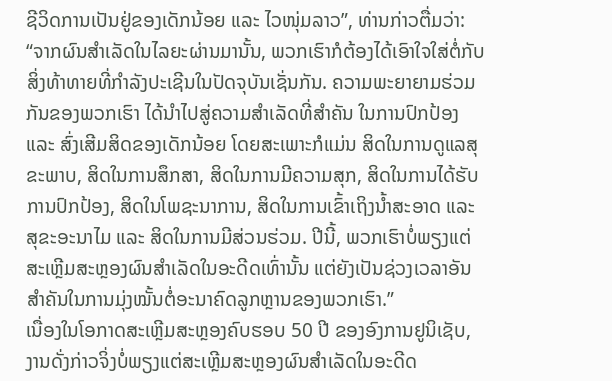ຊີວິດການເປັນຢູ່ຂອງເດັກນ້ອຍ ແລະ ໄວໜຸ່ມລາວ”, ທ່ານກ່າວຕື່ມວ່າ: “ຈາກຜົນສໍາເລັດໃນໄລຍະຜ່ານມານັ້ນ, ພວກເຮົາກໍຕ້ອງໄດ້ເອົາໃຈໃສ່ຕໍ່ກັບສິ່ງທ້າທາຍທີ່ກຳລັງປະເຊີນໃນປັດຈຸບັນເຊັ່ນກັນ. ຄວາມພະຍາຍາມຮ່ວມກັນຂອງພວກເຮົາ ໄດ້ນໍາໄປສູ່ຄວາມສໍາເລັດທີ່ສໍາຄັນ ໃນການປົກປ້ອງ ແລະ ສົ່ງເສີມສິດຂອງເດັກນ້ອຍ ໂດຍສະເພາະກໍແມ່ນ ສິດໃນການດູແລສຸຂະພາບ, ສິດໃນການສຶກສາ, ສິດໃນການມີຄວາມສຸກ, ສິດໃນການໄດ້ຮັບການປົກປ້ອງ, ສິດໃນໂພຊະນາການ, ສິດໃນການເຂົ້າເຖິງນໍ້າສະອາດ ແລະ ສຸຂະອະນາໄມ ແລະ ສິດໃນການມີສ່ວນຮ່ວມ. ປີນີ້, ພວກເຮົາບໍ່ພຽງແຕ່ສະເຫຼີມສະຫຼອງຜົນສຳເລັດໃນອະດີດເທົ່ານັ້ນ ແຕ່ຍັງເປັນຊ່ວງເວລາອັນສໍາຄັນໃນການມຸ່ງໝັ້ນຕໍ່ອະນາຄົດລູກຫຼານຂອງພວກເຮົາ.”
ເນື່ອງໃນໂອກາດສະເຫຼີມສະຫຼອງຄົບຮອບ 50 ປີ ຂອງອົງການຢູນິເຊັບ, ງານດັ່ງກ່າວຈິ່ງບໍ່ພຽງແຕ່ສະເຫຼີມສະຫຼອງຜົນສຳເລັດໃນອະດີດ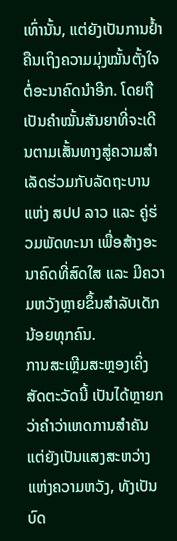ເທົ່ານັ້ນ, ແຕ່ຍັງເປັນການຢ້ຳຄືນເຖິງຄວາມມຸ່ງໝັ້ນຕັ້ງໃຈຕໍ່ອະນາຄົດນໍາອີກ. ໂດຍຖືເປັນຄຳໝັ້ນສັນຍາທີ່ຈະເດີນຕາມເສັ້ນທາງສູ່ຄວາມສໍາເລັດຮ່ວມກັບລັດຖະບານແຫ່ງ ສປປ ລາວ ແລະ ຄູ່ຮ່ວມພັດທະນາ ເພື່ອສ້າງອະນາຄົດທີ່ສົດໃສ ແລະ ມີຄວາມຫວັງຫຼາຍຂຶ້ນສໍາລັບເດັກນ້ອຍທຸກຄົນ.
ການສະເຫຼີມສະຫຼອງເຄິ່ງສັດຕະວັດນີ້ ເປັນໄດ້ຫຼາຍກວ່າຄໍາວ່າເຫດການສໍາຄັນ ແຕ່ຍັງເປັນແສງສະຫວ່າງແຫ່ງຄວາມຫວັງ, ທັງເປັນບົດ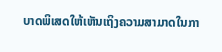ບາດພິເສດໃຫ້ເຫັນເຖິງຄວາມສາມາດໃນກາ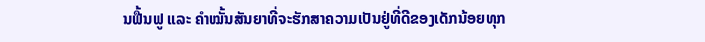ນຟື້ນຟູ ແລະ ຄໍາໝັ້ນສັນຍາທີ່ຈະຮັກສາຄວາມເປັນຢູ່ທີ່ດີຂອງເດັກນ້ອຍທຸກ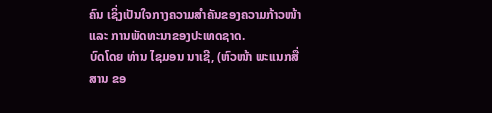ຄົນ ເຊິ່ງເປັນໃຈກາງຄວາມສໍາຄັນຂອງຄວາມກ້າວໜ້າ ແລະ ການພັດທະນາຂອງປະເທດຊາດ.
ບົດໂດຍ ທ່ານ ໄຊມອນ ນາເຊີ, (ຫົວໜ້າ ພະເເນກສື່ສານ ຂອ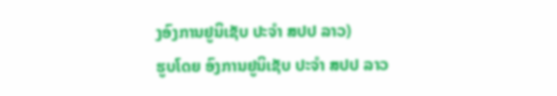ງອົງການຢູນິເຊັບ ປະຈຳ ສປປ ລາວ)
ຮູບໂດຍ ອົງການຢູນິເຊັບ ປະຈຳ ສປປ ລາວ